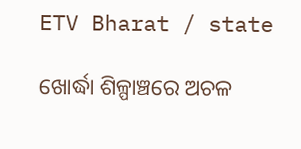ETV Bharat / state

ଖୋର୍ଦ୍ଧା ଶିଳ୍ପାଞ୍ଚରେ ଅଚଳ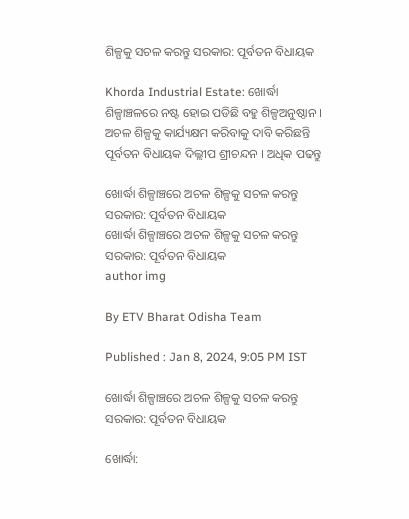ଶିଳ୍ପକୁ ସଚଳ କରନ୍ତୁ ସରକାର: ପୂର୍ବତନ ବିଧାୟକ

Khorda Industrial Estate: ଖୋର୍ଦ୍ଧା ଶିଳ୍ପାଞ୍ଚଳରେ ନଷ୍ଟ ହୋଇ ପଡିଛି ବହୁ ଶିଳ୍ପଅନୁଷ୍ଠାନ । ଅଚଳ ଶିଳ୍ପକୁ କାର୍ଯ୍ୟକ୍ଷମ କରିବାକୁ ଦାବି କରିଛନ୍ତି ପୂର୍ବତନ ବିଧାୟକ ଦିଲ୍ଲୀପ ଶ୍ରୀଚନ୍ଦନ । ଅଧିକ ପଢନ୍ତୁ

ଖୋର୍ଦ୍ଧା ଶିଳ୍ପାଞ୍ଚରେ ଅଚଳ ଶିଳ୍ପକୁ ସଚଳ କରନ୍ତୁ ସରକାର: ପୂର୍ବତନ ବିଧାୟକ
ଖୋର୍ଦ୍ଧା ଶିଳ୍ପାଞ୍ଚରେ ଅଚଳ ଶିଳ୍ପକୁ ସଚଳ କରନ୍ତୁ ସରକାର: ପୂର୍ବତନ ବିଧାୟକ
author img

By ETV Bharat Odisha Team

Published : Jan 8, 2024, 9:05 PM IST

ଖୋର୍ଦ୍ଧା ଶିଳ୍ପାଞ୍ଚରେ ଅଚଳ ଶିଳ୍ପକୁ ସଚଳ କରନ୍ତୁ ସରକାର: ପୂର୍ବତନ ବିଧାୟକ

ଖୋର୍ଦ୍ଧା: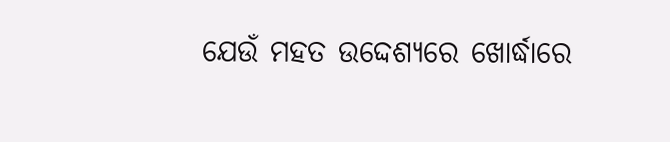ଯେଉଁ ମହତ ଉଦ୍ଦେଶ୍ୟରେ ଖୋର୍ଦ୍ଧାରେ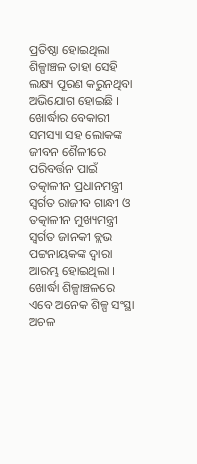ପ୍ରତିଷ୍ଠା ହୋଇଥିଲା ଶିଳ୍ପାଞ୍ଚଳ ତାହା ସେହି ଲକ୍ଷ୍ୟ ପୂରଣ କରୁନଥିବା ଅଭିଯୋଗ ହୋଇଛି । ଖୋର୍ଦ୍ଧାର ବେକାରୀ ସମସ୍ୟା ସହ ଲୋକଙ୍କ ଜୀବନ ଶୈଳୀରେ ପରିବର୍ତ୍ତନ ପାଇଁ ତତ୍କାଳୀନ ପ୍ରଧାନମନ୍ତ୍ରୀ ସ୍ୱର୍ଗତ ରାଜୀବ ଗାନ୍ଧୀ ଓ ତତ୍କାଳୀନ ମୁଖ୍ୟମନ୍ତ୍ରୀ ସ୍ୱର୍ଗତ ଜାନକୀ ବ୍ଲଭ ପଟ୍ଟନାୟକଙ୍କ ଦ୍ଵାରା ଆରମ୍ଭ ହୋଇଥିଲା । ଖୋର୍ଦ୍ଧା ଶିଳ୍ପାଞ୍ଚଳରେ ଏବେ ଅନେକ ଶିଳ୍ପ ସଂସ୍ଥା ଅଚଳ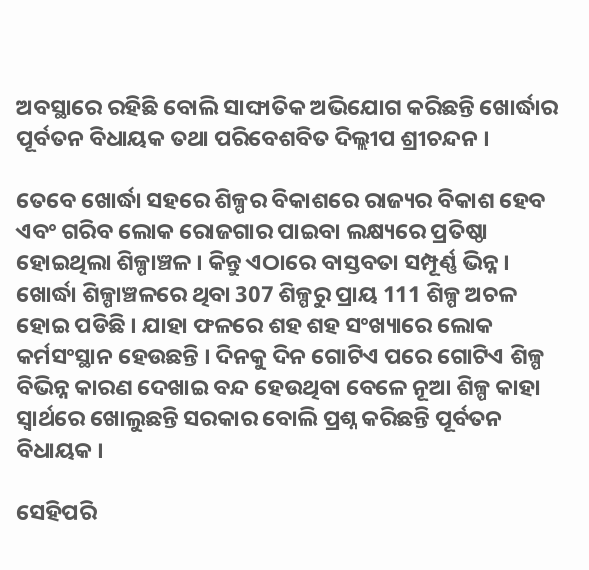ଅବସ୍ଥାରେ ରହିଛି ବୋଲି ସାଙ୍ଘାତିକ ଅଭିଯୋଗ କରିଛନ୍ତି ଖୋର୍ଦ୍ଧାର ପୂର୍ବତନ ବିଧାୟକ ତଥା ପରିବେଶବିତ ଦିଲ୍ଲୀପ ଶ୍ରୀଚନ୍ଦନ ।

ତେବେ ଖୋର୍ଦ୍ଧା ସହରେ ଶିଳ୍ପର ବିକାଶରେ ରାଜ୍ୟର ବିକାଶ ହେବ ଏବଂ ଗରିବ ଲୋକ ରୋଜଗାର ପାଇବା ଲକ୍ଷ୍ୟରେ ପ୍ରତିଷ୍ଠା ହୋଇଥିଲା ଶିଳ୍ପାଞ୍ଚଳ । କିନ୍ତୁ ଏଠାରେ ବାସ୍ତବତା ସମ୍ପୂର୍ଣ୍ଣ ଭିନ୍ନ । ଖୋର୍ଦ୍ଧା ଶିଳ୍ପାଞ୍ଚଳରେ ଥିବା 307 ଶିଳ୍ପରୁ ପ୍ରାୟ 111 ଶିଳ୍ପ ଅଚଳ ହୋଇ ପଡିଛି । ଯାହା ଫଳରେ ଶହ ଶହ ସଂଖ୍ୟାରେ ଲୋକ କର୍ମସଂସ୍ଥାନ ହେଉଛନ୍ତି । ଦିନକୁ ଦିନ ଗୋଟିଏ ପରେ ଗୋଟିଏ ଶିଳ୍ପ ବିଭିନ୍ନ କାରଣ ଦେଖାଇ ବନ୍ଦ ହେଉଥିବା ବେଳେ ନୂଆ ଶିଳ୍ପ କାହା ସ୍ୱାର୍ଥରେ ଖୋଲୁଛନ୍ତି ସରକାର ବୋଲି ପ୍ରଶ୍ନ କରିଛନ୍ତି ପୂର୍ବତନ ବିଧାୟକ ।

ସେହିପରି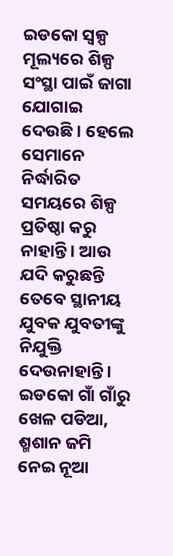ଇଡକୋ ସ୍ୱଳ୍ପ ମୂଲ୍ୟରେ ଶିଳ୍ପ ସଂସ୍ଥା ପାଇଁ ଜାଗା ଯୋଗାଇ ଦେଉଛି । ହେଲେ ସେମାନେ ନିର୍ଦ୍ଧାରିତ ସମୟରେ ଶିଳ୍ପ ପ୍ରତିଷ୍ଠା କରୁ ନାହାନ୍ତି । ଆଉ ଯଦି କରୁଛନ୍ତି ତେବେ ସ୍ଥାନୀୟ ଯୁବକ ଯୁବତୀଙ୍କୁ ନିଯୁକ୍ତି ଦେଉନାହାନ୍ତି । ଇଡକୋ ଗାଁ ଗାଁରୁ ଖେଳ ପଡିଆ, ଶ୍ମଶାନ ଜମି ନେଇ ନୂଆ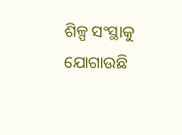ଶିଳ୍ପ ସଂସ୍ଥାକୁ ଯୋଗାଉଛି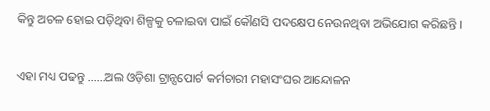କିନ୍ତୁ ଅଚଳ ହୋଇ ପଡ଼ିଥିବା ଶିଳ୍ପକୁ ଚଳାଇବା ପାଇଁ କୌଣସି ପଦକ୍ଷେପ ନେଉନଥିବା ଅଭିଯୋଗ କରିଛନ୍ତି ।

ଏହା ମଧ୍ୟ ପଢନ୍ତୁ ......ଅଲ ଓଡ଼ିଶା ଟ୍ରାନ୍ସପୋର୍ଟ କର୍ମଚାରୀ ମହାସଂଘର ଆନ୍ଦୋଳନ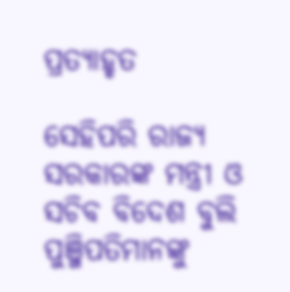ପ୍ରତ୍ୟାହୃତ

ସେହିପରି ରାଜ୍ୟ ସରକାରଙ୍କ ମନ୍ତ୍ରୀ ଓ ସଚିବ ବିଦେଶ ବୁଲି ପୁଞ୍ଜିପତିମାନଙ୍କୁ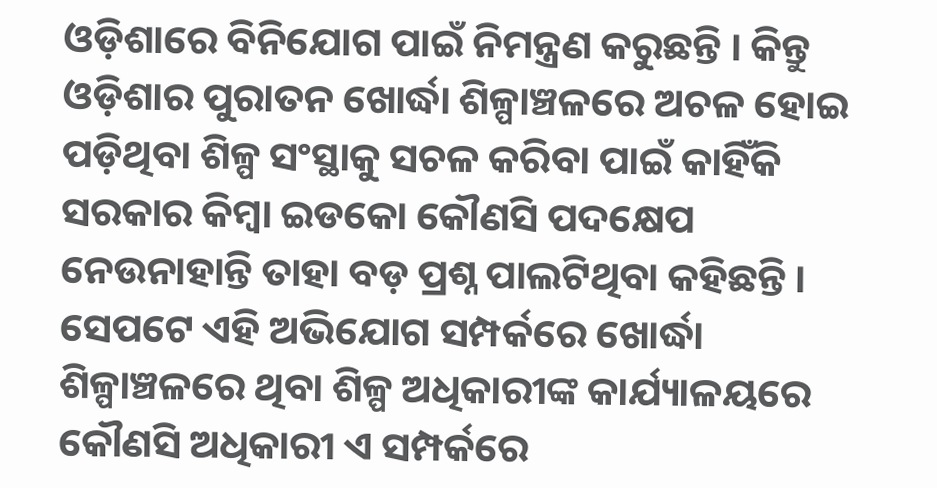ଓଡ଼ିଶାରେ ବିନିଯୋଗ ପାଇଁ ନିମନ୍ତ୍ରଣ କରୁଛନ୍ତି । କିନ୍ତୁ ଓଡ଼ିଶାର ପୁରାତନ ଖୋର୍ଦ୍ଧା ଶିଳ୍ପାଞ୍ଚଳରେ ଅଚଳ ହୋଇ ପଡ଼ିଥିବା ଶିଳ୍ପ ସଂସ୍ଥାକୁ ସଚଳ କରିବା ପାଇଁ କାହିଁକି ସରକାର କିମ୍ବା ଇଡକୋ କୌଣସି ପଦକ୍ଷେପ ନେଉନାହାନ୍ତି ତାହା ବଡ଼ ପ୍ରଶ୍ନ ପାଲଟିଥିବା କହିଛନ୍ତି । ସେପଟେ ଏହି ଅଭିଯୋଗ ସମ୍ପର୍କରେ ଖୋର୍ଦ୍ଧା ଶିଳ୍ପାଞ୍ଚଳରେ ଥିବା ଶିଳ୍ପ ଅଧିକାରୀଙ୍କ କାର୍ଯ୍ୟାଳୟରେ କୌଣସି ଅଧିକାରୀ ଏ ସମ୍ପର୍କରେ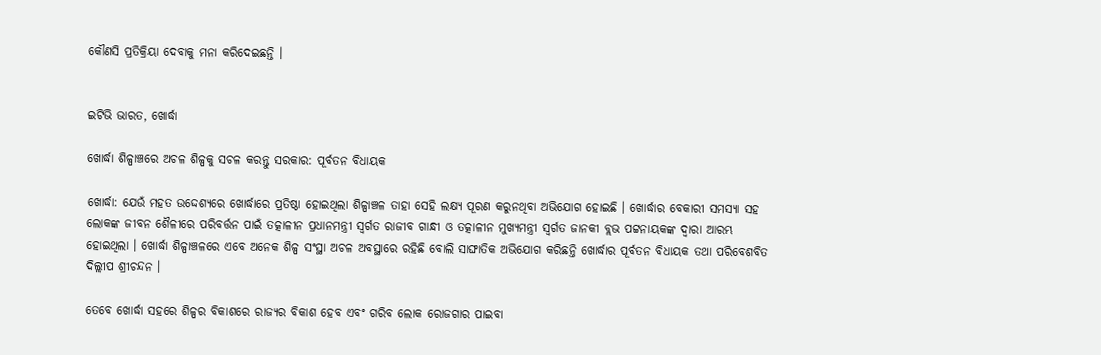କୌଣସି ପ୍ରତିକ୍ରିୟା ଦେବାକୁ ମନା କରିଦେଇଛନ୍ତି ।


ଇଟିଭି ଭାରତ, ଖୋର୍ଦ୍ଧା

ଖୋର୍ଦ୍ଧା ଶିଳ୍ପାଞ୍ଚରେ ଅଚଳ ଶିଳ୍ପକୁ ସଚଳ କରନ୍ତୁ ସରକାର: ପୂର୍ବତନ ବିଧାୟକ

ଖୋର୍ଦ୍ଧା: ଯେଉଁ ମହତ ଉଦ୍ଦେଶ୍ୟରେ ଖୋର୍ଦ୍ଧାରେ ପ୍ରତିଷ୍ଠା ହୋଇଥିଲା ଶିଳ୍ପାଞ୍ଚଳ ତାହା ସେହି ଲକ୍ଷ୍ୟ ପୂରଣ କରୁନଥିବା ଅଭିଯୋଗ ହୋଇଛି । ଖୋର୍ଦ୍ଧାର ବେକାରୀ ସମସ୍ୟା ସହ ଲୋକଙ୍କ ଜୀବନ ଶୈଳୀରେ ପରିବର୍ତ୍ତନ ପାଇଁ ତତ୍କାଳୀନ ପ୍ରଧାନମନ୍ତ୍ରୀ ସ୍ୱର୍ଗତ ରାଜୀବ ଗାନ୍ଧୀ ଓ ତତ୍କାଳୀନ ମୁଖ୍ୟମନ୍ତ୍ରୀ ସ୍ୱର୍ଗତ ଜାନକୀ ବ୍ଲଭ ପଟ୍ଟନାୟକଙ୍କ ଦ୍ଵାରା ଆରମ୍ଭ ହୋଇଥିଲା । ଖୋର୍ଦ୍ଧା ଶିଳ୍ପାଞ୍ଚଳରେ ଏବେ ଅନେକ ଶିଳ୍ପ ସଂସ୍ଥା ଅଚଳ ଅବସ୍ଥାରେ ରହିଛି ବୋଲି ସାଙ୍ଘାତିକ ଅଭିଯୋଗ କରିଛନ୍ତି ଖୋର୍ଦ୍ଧାର ପୂର୍ବତନ ବିଧାୟକ ତଥା ପରିବେଶବିତ ଦିଲ୍ଲୀପ ଶ୍ରୀଚନ୍ଦନ ।

ତେବେ ଖୋର୍ଦ୍ଧା ସହରେ ଶିଳ୍ପର ବିକାଶରେ ରାଜ୍ୟର ବିକାଶ ହେବ ଏବଂ ଗରିବ ଲୋକ ରୋଜଗାର ପାଇବା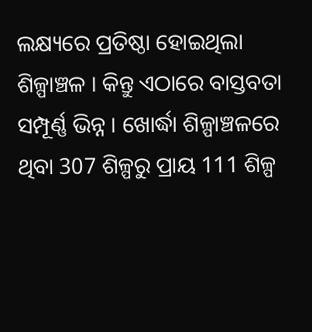ଲକ୍ଷ୍ୟରେ ପ୍ରତିଷ୍ଠା ହୋଇଥିଲା ଶିଳ୍ପାଞ୍ଚଳ । କିନ୍ତୁ ଏଠାରେ ବାସ୍ତବତା ସମ୍ପୂର୍ଣ୍ଣ ଭିନ୍ନ । ଖୋର୍ଦ୍ଧା ଶିଳ୍ପାଞ୍ଚଳରେ ଥିବା 307 ଶିଳ୍ପରୁ ପ୍ରାୟ 111 ଶିଳ୍ପ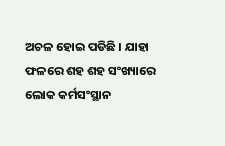ଅଚଳ ହୋଇ ପଡିଛି । ଯାହା ଫଳରେ ଶହ ଶହ ସଂଖ୍ୟାରେ ଲୋକ କର୍ମସଂସ୍ଥାନ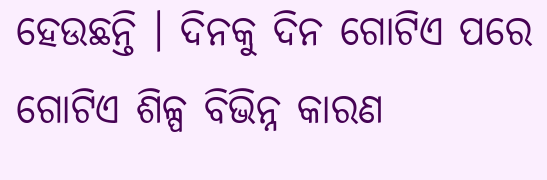ହେଉଛନ୍ତି । ଦିନକୁ ଦିନ ଗୋଟିଏ ପରେ ଗୋଟିଏ ଶିଳ୍ପ ବିଭିନ୍ନ କାରଣ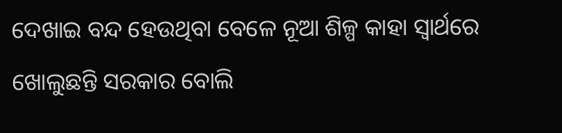ଦେଖାଇ ବନ୍ଦ ହେଉଥିବା ବେଳେ ନୂଆ ଶିଳ୍ପ କାହା ସ୍ୱାର୍ଥରେ ଖୋଲୁଛନ୍ତି ସରକାର ବୋଲି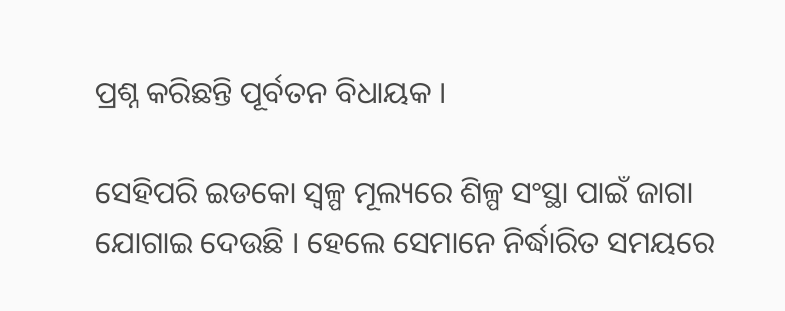ପ୍ରଶ୍ନ କରିଛନ୍ତି ପୂର୍ବତନ ବିଧାୟକ ।

ସେହିପରି ଇଡକୋ ସ୍ୱଳ୍ପ ମୂଲ୍ୟରେ ଶିଳ୍ପ ସଂସ୍ଥା ପାଇଁ ଜାଗା ଯୋଗାଇ ଦେଉଛି । ହେଲେ ସେମାନେ ନିର୍ଦ୍ଧାରିତ ସମୟରେ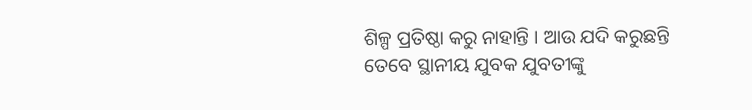ଶିଳ୍ପ ପ୍ରତିଷ୍ଠା କରୁ ନାହାନ୍ତି । ଆଉ ଯଦି କରୁଛନ୍ତି ତେବେ ସ୍ଥାନୀୟ ଯୁବକ ଯୁବତୀଙ୍କୁ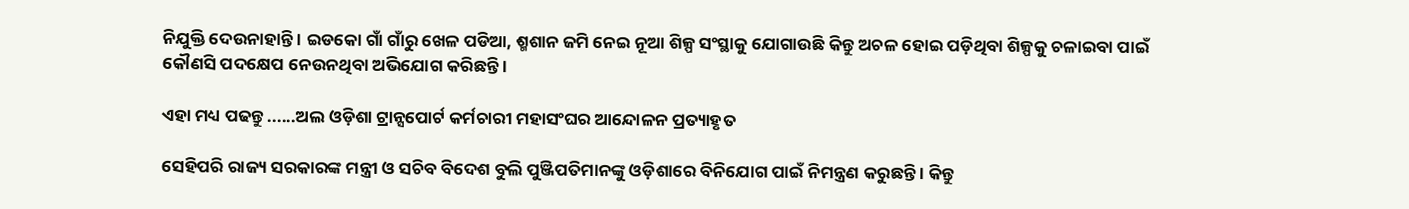ନିଯୁକ୍ତି ଦେଉନାହାନ୍ତି । ଇଡକୋ ଗାଁ ଗାଁରୁ ଖେଳ ପଡିଆ, ଶ୍ମଶାନ ଜମି ନେଇ ନୂଆ ଶିଳ୍ପ ସଂସ୍ଥାକୁ ଯୋଗାଉଛି କିନ୍ତୁ ଅଚଳ ହୋଇ ପଡ଼ିଥିବା ଶିଳ୍ପକୁ ଚଳାଇବା ପାଇଁ କୌଣସି ପଦକ୍ଷେପ ନେଉନଥିବା ଅଭିଯୋଗ କରିଛନ୍ତି ।

ଏହା ମଧ୍ୟ ପଢନ୍ତୁ ......ଅଲ ଓଡ଼ିଶା ଟ୍ରାନ୍ସପୋର୍ଟ କର୍ମଚାରୀ ମହାସଂଘର ଆନ୍ଦୋଳନ ପ୍ରତ୍ୟାହୃତ

ସେହିପରି ରାଜ୍ୟ ସରକାରଙ୍କ ମନ୍ତ୍ରୀ ଓ ସଚିବ ବିଦେଶ ବୁଲି ପୁଞ୍ଜିପତିମାନଙ୍କୁ ଓଡ଼ିଶାରେ ବିନିଯୋଗ ପାଇଁ ନିମନ୍ତ୍ରଣ କରୁଛନ୍ତି । କିନ୍ତୁ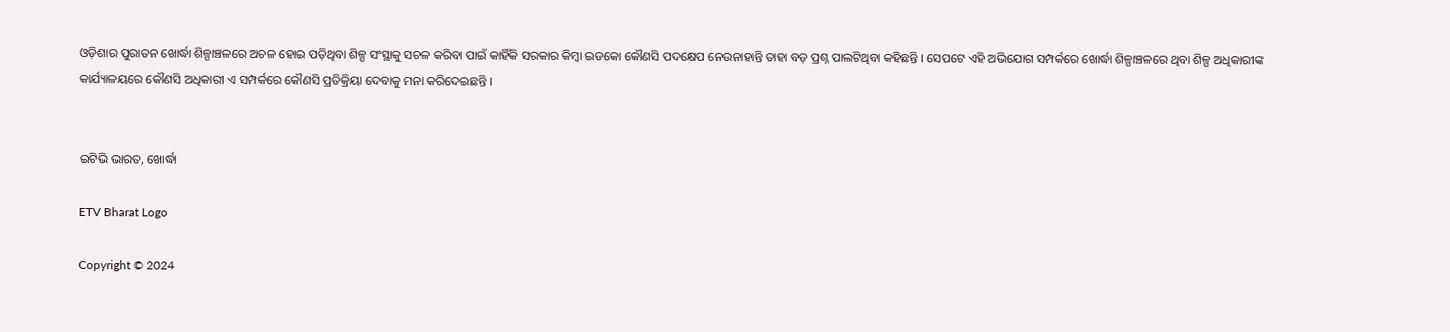ଓଡ଼ିଶାର ପୁରାତନ ଖୋର୍ଦ୍ଧା ଶିଳ୍ପାଞ୍ଚଳରେ ଅଚଳ ହୋଇ ପଡ଼ିଥିବା ଶିଳ୍ପ ସଂସ୍ଥାକୁ ସଚଳ କରିବା ପାଇଁ କାହିଁକି ସରକାର କିମ୍ବା ଇଡକୋ କୌଣସି ପଦକ୍ଷେପ ନେଉନାହାନ୍ତି ତାହା ବଡ଼ ପ୍ରଶ୍ନ ପାଲଟିଥିବା କହିଛନ୍ତି । ସେପଟେ ଏହି ଅଭିଯୋଗ ସମ୍ପର୍କରେ ଖୋର୍ଦ୍ଧା ଶିଳ୍ପାଞ୍ଚଳରେ ଥିବା ଶିଳ୍ପ ଅଧିକାରୀଙ୍କ କାର୍ଯ୍ୟାଳୟରେ କୌଣସି ଅଧିକାରୀ ଏ ସମ୍ପର୍କରେ କୌଣସି ପ୍ରତିକ୍ରିୟା ଦେବାକୁ ମନା କରିଦେଇଛନ୍ତି ।


ଇଟିଭି ଭାରତ, ଖୋର୍ଦ୍ଧା

ETV Bharat Logo

Copyright © 2024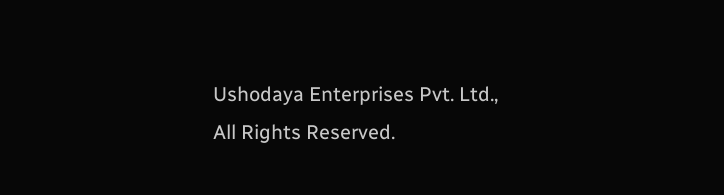Ushodaya Enterprises Pvt. Ltd., All Rights Reserved.